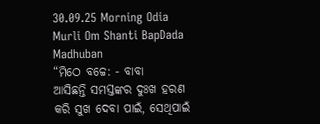30.09.25 Morning Odia Murli Om Shanti BapDada Madhuban
“ମିଠେ ବଚ୍ଚେ: - ବାବା
ଆସିଛନ୍ତି ସମସ୍ତଙ୍କର ଦୁଃଖ ହରଣ କରି ସୁଖ ଦେବା ପାଇଁ, ସେଥିପାଇଁ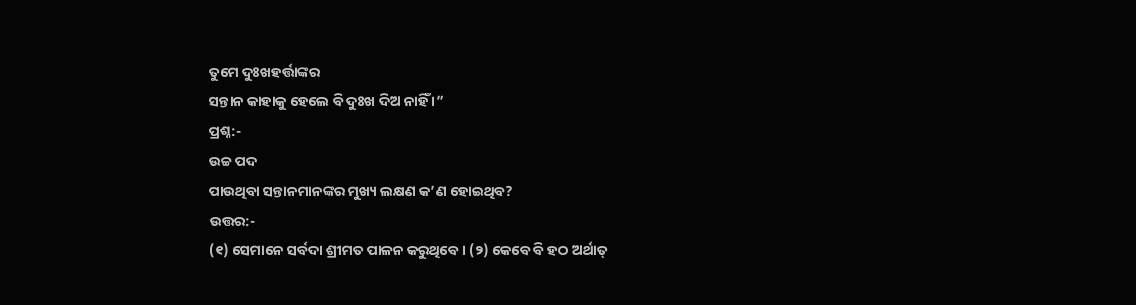ତୁମେ ଦୁଃଖହର୍ତ୍ତାଙ୍କର
ସନ୍ତାନ କାହାକୁ ହେଲେ ବି ଦୁଃଖ ଦିଅ ନାହିଁ ।”
ପ୍ରଶ୍ନ:-
ଉଚ୍ଚ ପଦ
ପାଉଥିବା ସନ୍ତାନମାନଙ୍କର ମୁଖ୍ୟ ଲକ୍ଷଣ କ’ଣ ହୋଇଥିବ?
ଉତ୍ତର:-
(୧) ସେମାନେ ସର୍ବଦା ଶ୍ରୀମତ ପାଳନ କରୁଥିବେ । (୨) କେବେ ବି ହଠ ଅର୍ଥାତ୍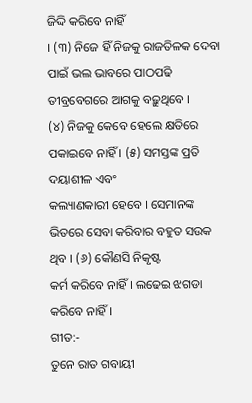ଜିଦ୍ଦି କରିବେ ନାହିଁ
। (୩) ନିଜେ ହିଁ ନିଜକୁ ରାଜତିଳକ ଦେବା ପାଇଁ ଭଲ ଭାବରେ ପାଠପଢି ତୀବ୍ରବେଗରେ ଆଗକୁ ବଢ଼ୁଥିବେ ।
(୪) ନିଜକୁ କେବେ ହେଲେ କ୍ଷତିରେ ପକାଇବେ ନାହିଁ । (୫) ସମସ୍ତଙ୍କ ପ୍ରତି ଦୟାଶୀଳ ଏବଂ
କଲ୍ୟାଣକାରୀ ହେବେ । ସେମାନଙ୍କ ଭିତରେ ସେବା କରିବାର ବହୁତ ସଉକ ଥିବ । (୬) କୌଣସି ନିକୃଷ୍ଟ
କର୍ମ କରିବେ ନାହିଁ । ଲଢେଇ ଝଗଡା କରିବେ ନାହିଁ ।
ଗୀତ:-
ତୁନେ ରାତ ଗବାୟୀ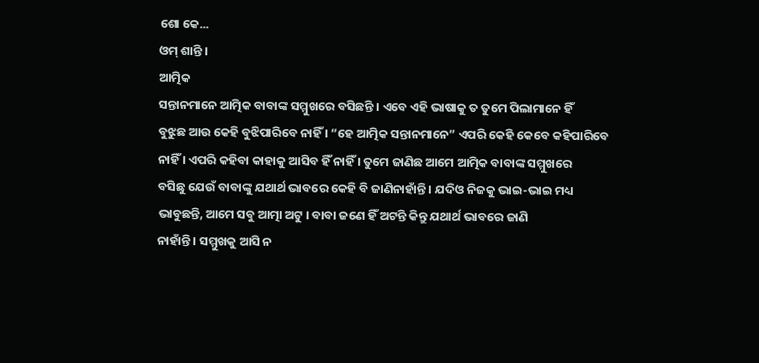ଶୋ କେ...
ଓମ୍ ଶାନ୍ତି ।
ଆତ୍ମିକ
ସନ୍ତାନମାନେ ଆତ୍ମିକ ବାବାଙ୍କ ସମ୍ମୁଖରେ ବସିଛନ୍ତି । ଏବେ ଏହି ଭାଷାକୁ ତ ତୁମେ ପିଲାମାନେ ହିଁ
ବୁଝୁଛ ଆଉ କେହି ବୁଝିପାରିବେ ନାହିଁ । “ହେ ଆତ୍ମିକ ସନ୍ତାନମାନେ” ଏପରି କେହି କେବେ କହିପାରିବେ
ନାହିଁ । ଏପରି କହିବା କାହାକୁ ଆସିବ ହିଁ ନାହିଁ । ତୁମେ ଜାଣିଛ ଆମେ ଆତ୍ମିକ ବାବାଙ୍କ ସମ୍ମୁଖରେ
ବସିଛୁ ଯେଉଁ ବାବାଙ୍କୁ ଯଥାର୍ଥ ଭାବରେ କେହି ବି ଜାଣିନାହାଁନ୍ତି । ଯଦିଓ ନିଜକୁ ଭାଇ-ଭାଇ ମଧ୍ୟ
ଭାବୁଛନ୍ତି, ଆମେ ସବୁ ଆତ୍ମା ଅଟୁ । ବାବା ଜଣେ ହିଁ ଅଟନ୍ତି କିନ୍ତୁ ଯଥାର୍ଥ ଭାବରେ ଜାଣି
ନାହାଁନ୍ତି । ସମ୍ମୁଖକୁ ଆସି ନ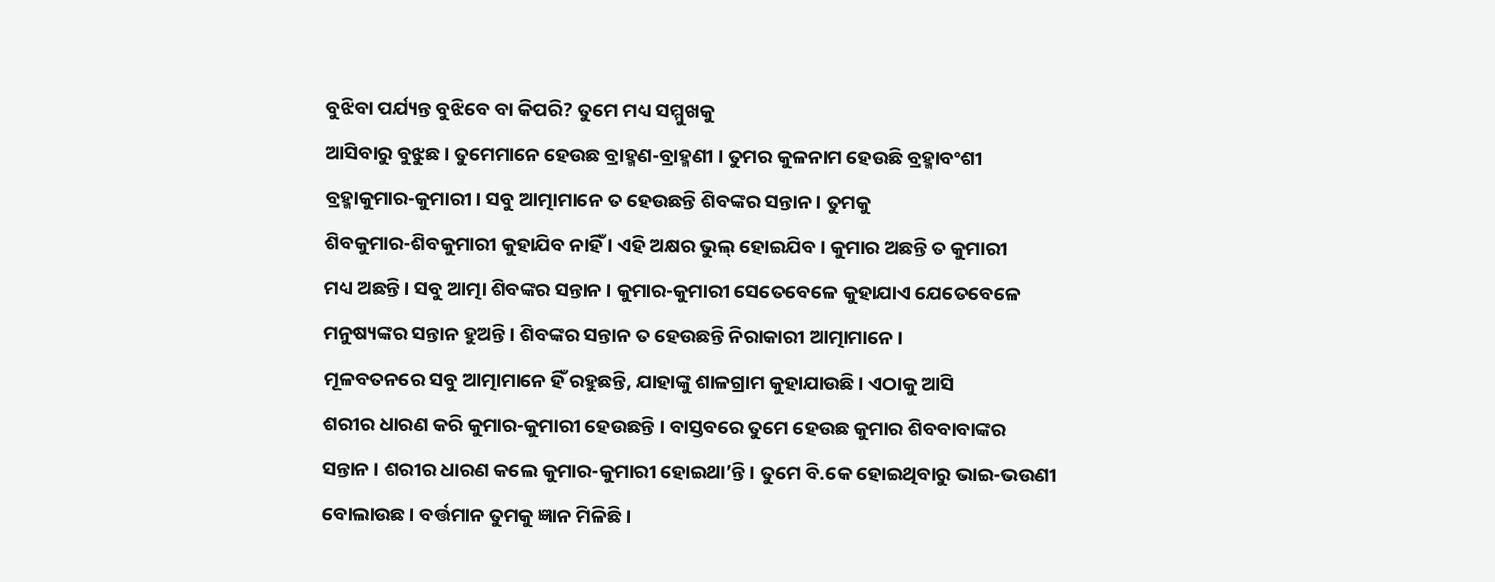ବୁଝିବା ପର୍ଯ୍ୟନ୍ତ ବୁଝିବେ ବା କିପରି? ତୁମେ ମଧ୍ୟ ସମ୍ମୁଖକୁ
ଆସିବାରୁ ବୁଝୁଛ । ତୁମେମାନେ ହେଉଛ ବ୍ରାହ୍ମଣ-ବ୍ରାହ୍ମଣୀ । ତୁମର କୁଳନାମ ହେଉଛି ବ୍ରହ୍ମାବଂଶୀ
ବ୍ରହ୍ମାକୁମାର-କୁମାରୀ । ସବୁ ଆତ୍ମାମାନେ ତ ହେଉଛନ୍ତି ଶିବଙ୍କର ସନ୍ତାନ । ତୁମକୁ
ଶିବକୁମାର-ଶିବକୁମାରୀ କୁହାଯିବ ନାହିଁ । ଏହି ଅକ୍ଷର ଭୁଲ୍ ହୋଇଯିବ । କୁମାର ଅଛନ୍ତି ତ କୁମାରୀ
ମଧ୍ୟ ଅଛନ୍ତି । ସବୁ ଆତ୍ମା ଶିବଙ୍କର ସନ୍ତାନ । କୁମାର-କୁମାରୀ ସେତେବେଳେ କୁହାଯାଏ ଯେତେବେଳେ
ମନୁଷ୍ୟଙ୍କର ସନ୍ତାନ ହୁଅନ୍ତି । ଶିବଙ୍କର ସନ୍ତାନ ତ ହେଉଛନ୍ତି ନିରାକାରୀ ଆତ୍ମାମାନେ ।
ମୂଳବତନରେ ସବୁ ଆତ୍ମାମାନେ ହିଁ ରହୁଛନ୍ତି, ଯାହାଙ୍କୁ ଶାଳଗ୍ରାମ କୁହାଯାଉଛି । ଏଠାକୁ ଆସି
ଶରୀର ଧାରଣ କରି କୁମାର-କୁମାରୀ ହେଉଛନ୍ତି । ବାସ୍ତବରେ ତୁମେ ହେଉଛ କୁମାର ଶିବବାବାଙ୍କର
ସନ୍ତାନ । ଶରୀର ଧାରଣ କଲେ କୁମାର-କୁମାରୀ ହୋଇଥା’ନ୍ତି । ତୁମେ ବି.କେ ହୋଇଥିବାରୁ ଭାଇ-ଭଉଣୀ
ବୋଲାଉଛ । ବର୍ତ୍ତମାନ ତୁମକୁ ଜ୍ଞାନ ମିଳିଛି ।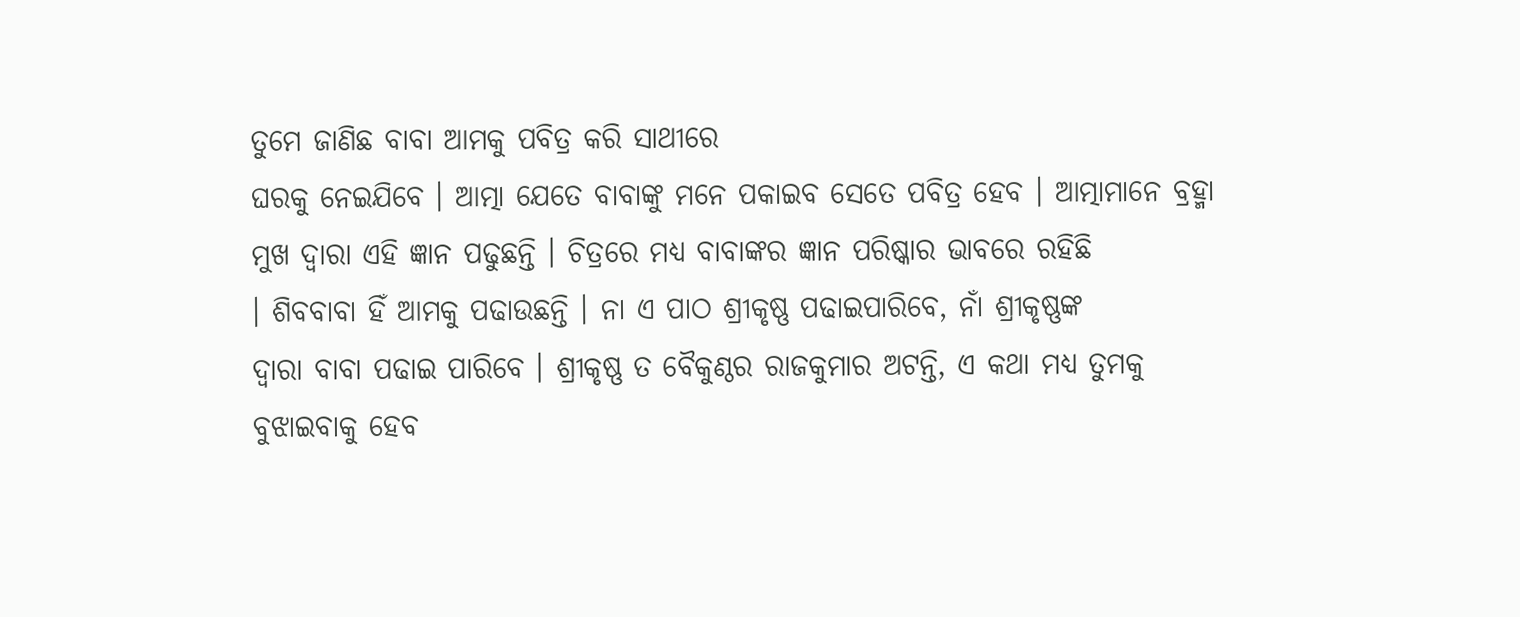ତୁମେ ଜାଣିଛ ବାବା ଆମକୁ ପବିତ୍ର କରି ସାଥୀରେ
ଘରକୁ ନେଇଯିବେ । ଆତ୍ମା ଯେତେ ବାବାଙ୍କୁ ମନେ ପକାଇବ ସେତେ ପବିତ୍ର ହେବ । ଆତ୍ମାମାନେ ବ୍ରହ୍ମା
ମୁଖ ଦ୍ୱାରା ଏହି ଜ୍ଞାନ ପଢୁଛନ୍ତି । ଚିତ୍ରରେ ମଧ୍ୟ ବାବାଙ୍କର ଜ୍ଞାନ ପରିଷ୍କାର ଭାବରେ ରହିଛି
। ଶିବବାବା ହିଁ ଆମକୁ ପଢାଉଛନ୍ତି । ନା ଏ ପାଠ ଶ୍ରୀକୃଷ୍ଣ ପଢାଇପାରିବେ, ନାଁ ଶ୍ରୀକୃଷ୍ଣଙ୍କ
ଦ୍ୱାରା ବାବା ପଢାଇ ପାରିବେ । ଶ୍ରୀକୃଷ୍ଣ ତ ବୈକୁଣ୍ଠର ରାଜକୁମାର ଅଟନ୍ତି, ଏ କଥା ମଧ୍ୟ ତୁମକୁ
ବୁଝାଇବାକୁ ହେବ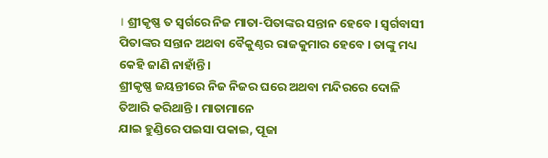। ଶ୍ରୀକୃଷ୍ଣ ତ ସ୍ୱର୍ଗରେ ନିଜ ମାତା-ପିତାଙ୍କର ସନ୍ତାନ ହେବେ । ସ୍ୱର୍ଗବାସୀ
ପିତାଙ୍କର ସନ୍ତାନ ଅଥବା ବୈକୁଣ୍ଠର ରାଜକୁମାର ହେବେ । ତାଙ୍କୁ ମଧ୍ୟ କେହି ଜାଣି ନାହାଁନ୍ତି ।
ଶ୍ରୀକୃଷ୍ଣ ଜୟନ୍ତୀରେ ନିଜ ନିଜର ଘରେ ଅଥବା ମନ୍ଦିରରେ ଦୋଳି ତିଆରି କରିଥାନ୍ତି । ମାତାମାନେ
ଯାଇ ହୁଣ୍ଡିରେ ପଇସା ପକାଇ, ପୂଜା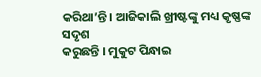କରିଥା’ନ୍ତି । ଆଜିକାଲି ଖ୍ରୀଷ୍ଟଙ୍କୁ ମଧ୍ୟ କୃଷ୍ଣଙ୍କ ସଦୃଶ
କରୁଛନ୍ତି । ମୁକୁଟ ପିନ୍ଧାଇ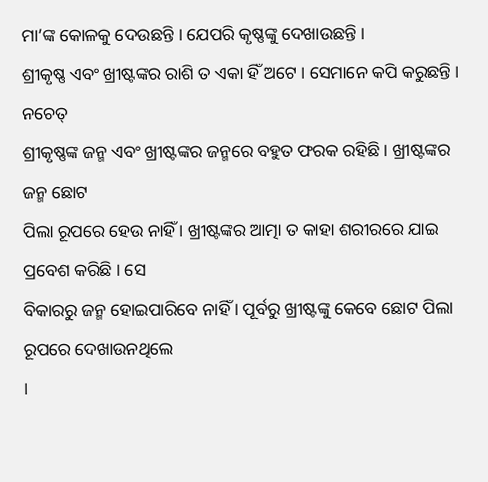ମା’ଙ୍କ କୋଳକୁ ଦେଉଛନ୍ତି । ଯେପରି କୃଷ୍ଣଙ୍କୁ ଦେଖାଉଛନ୍ତି ।
ଶ୍ରୀକୃଷ୍ଣ ଏବଂ ଖ୍ରୀଷ୍ଟଙ୍କର ରାଶି ତ ଏକା ହିଁ ଅଟେ । ସେମାନେ କପି କରୁଛନ୍ତି । ନଚେତ୍
ଶ୍ରୀକୃଷ୍ଣଙ୍କ ଜନ୍ମ ଏବଂ ଖ୍ରୀଷ୍ଟଙ୍କର ଜନ୍ମରେ ବହୁତ ଫରକ ରହିଛି । ଖ୍ରୀଷ୍ଟଙ୍କର ଜନ୍ମ ଛୋଟ
ପିଲା ରୂପରେ ହେଉ ନାହିଁ । ଖ୍ରୀଷ୍ଟଙ୍କର ଆତ୍ମା ତ କାହା ଶରୀରରେ ଯାଇ ପ୍ରବେଶ କରିଛି । ସେ
ବିକାରରୁ ଜନ୍ମ ହୋଇପାରିବେ ନାହିଁ । ପୂର୍ବରୁ ଖ୍ରୀଷ୍ଟଙ୍କୁ କେବେ ଛୋଟ ପିଲା ରୂପରେ ଦେଖାଉନଥିଲେ
।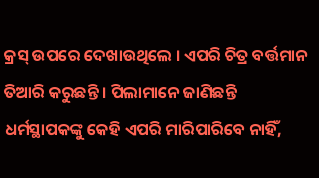କ୍ରସ୍ ଉପରେ ଦେଖାଉଥିଲେ । ଏପରି ଚିତ୍ର ବର୍ତ୍ତମାନ ତିଆରି କରୁଛନ୍ତି । ପିଲାମାନେ ଜାଣିଛନ୍ତି
ଧର୍ମସ୍ଥାପକଙ୍କୁ କେହି ଏପରି ମାରିପାରିବେ ନାହିଁ,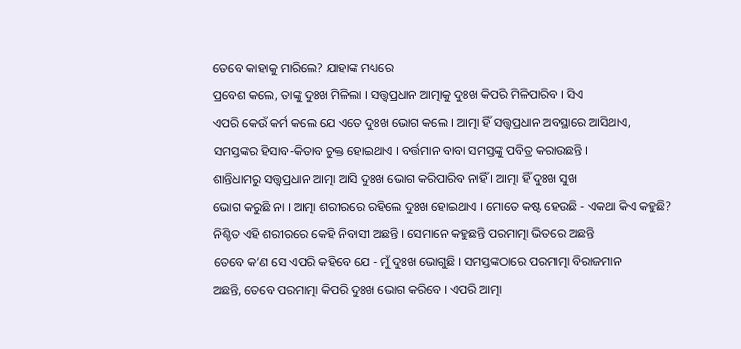ତେବେ କାହାକୁ ମାରିଲେ? ଯାହାଙ୍କ ମଧ୍ୟରେ
ପ୍ରବେଶ କଲେ, ତାଙ୍କୁ ଦୁଃଖ ମିଳିଲା । ସତ୍ତ୍ୱପ୍ରଧାନ ଆତ୍ମାକୁ ଦୁଃଖ କିପରି ମିଳିପାରିବ । ସିଏ
ଏପରି କେଉଁ କର୍ମ କଲେ ଯେ ଏତେ ଦୁଃଖ ଭୋଗ କଲେ । ଆତ୍ମା ହିଁ ସତ୍ତ୍ୱପ୍ରଧାନ ଅବସ୍ଥାରେ ଆସିଥାଏ,
ସମସ୍ତଙ୍କର ହିସାବ-କିତାବ ଚୁକ୍ତ ହୋଇଥାଏ । ବର୍ତ୍ତମାନ ବାବା ସମସ୍ତଙ୍କୁ ପବିତ୍ର କରାଉଛନ୍ତି ।
ଶାନ୍ତିଧାମରୁ ସତ୍ତ୍ୱପ୍ରଧାନ ଆତ୍ମା ଆସି ଦୁଃଖ ଭୋଗ କରିପାରିବ ନାହିଁ । ଆତ୍ମା ହିଁ ଦୁଃଖ ସୁଖ
ଭୋଗ କରୁଛି ନା । ଆତ୍ମା ଶରୀରରେ ରହିଲେ ଦୁଃଖ ହୋଇଥାଏ । ମୋତେ କଷ୍ଟ ହେଉଛି - ଏକଥା କିଏ କହୁଛି?
ନିଶ୍ଚିତ ଏହି ଶରୀରରେ କେହି ନିବାସୀ ଅଛନ୍ତି । ସେମାନେ କହୁଛନ୍ତି ପରମାତ୍ମା ଭିତରେ ଅଛନ୍ତି
ତେବେ କ’ଣ ସେ ଏପରି କହିବେ ଯେ - ମୁଁ ଦୁଃଖ ଭୋଗୁଛି । ସମସ୍ତଙ୍କଠାରେ ପରମାତ୍ମା ବିରାଜମାନ
ଅଛନ୍ତି, ତେବେ ପରମାତ୍ମା କିପରି ଦୁଃଖ ଭୋଗ କରିବେ । ଏପରି ଆତ୍ମା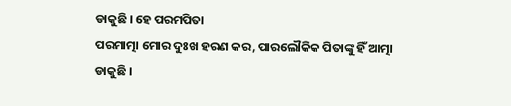ଡାକୁଛି । ହେ ପରମପିତା
ପରମାତ୍ମା ମୋର ଦୁଃଖ ହରଣ କର, ପାରଲୌକିକ ପିତାଙ୍କୁ ହିଁ ଆତ୍ମା ଡାକୁଛି ।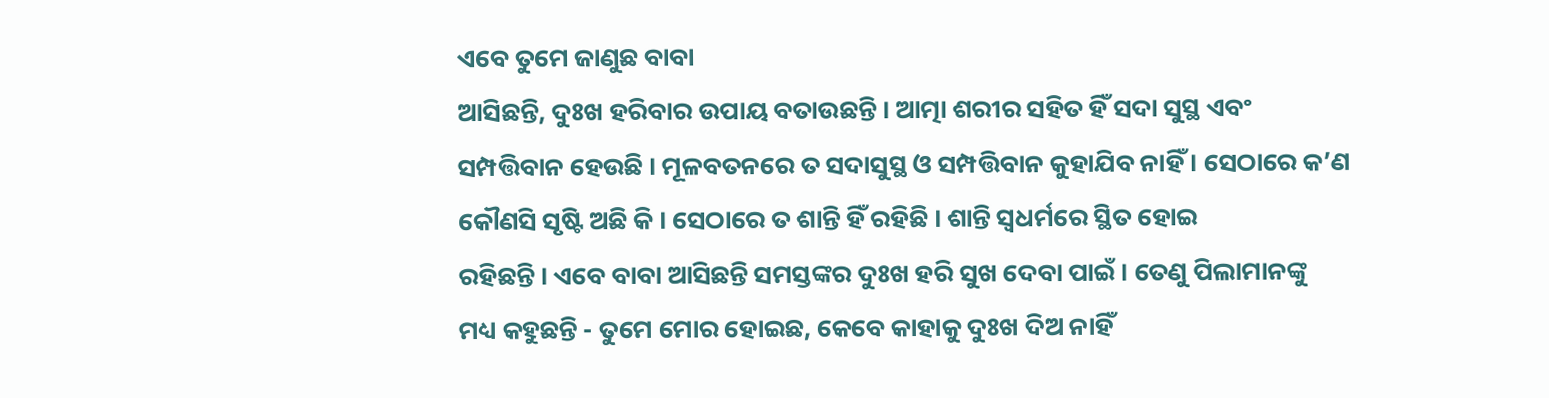ଏବେ ତୁମେ ଜାଣୁଛ ବାବା
ଆସିଛନ୍ତି, ଦୁଃଖ ହରିବାର ଉପାୟ ବତାଉଛନ୍ତି । ଆତ୍ମା ଶରୀର ସହିତ ହିଁ ସଦା ସୁସ୍ଥ ଏବଂ
ସମ୍ପତ୍ତିବାନ ହେଉଛି । ମୂଳବତନରେ ତ ସଦାସୁସ୍ଥ ଓ ସମ୍ପତ୍ତିବାନ କୁହାଯିବ ନାହିଁ । ସେଠାରେ କ’ଣ
କୌଣସି ସୃଷ୍ଟି ଅଛି କି । ସେଠାରେ ତ ଶାନ୍ତି ହିଁ ରହିଛି । ଶାନ୍ତି ସ୍ୱଧର୍ମରେ ସ୍ଥିତ ହୋଇ
ରହିଛନ୍ତି । ଏବେ ବାବା ଆସିଛନ୍ତି ସମସ୍ତଙ୍କର ଦୁଃଖ ହରି ସୁଖ ଦେବା ପାଇଁ । ତେଣୁ ପିଲାମାନଙ୍କୁ
ମଧ୍ୟ କହୁଛନ୍ତି - ତୁମେ ମୋର ହୋଇଛ, କେବେ କାହାକୁ ଦୁଃଖ ଦିଅ ନାହିଁ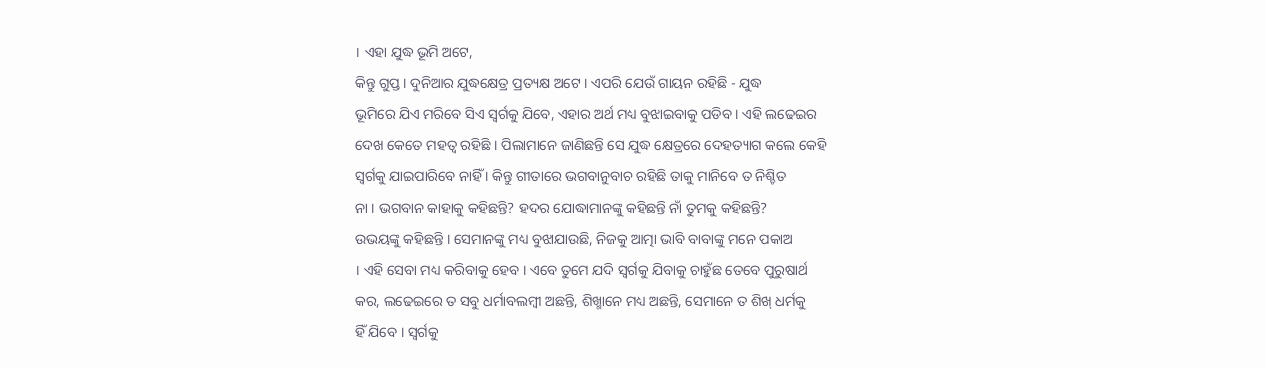। ଏହା ଯୁଦ୍ଧ ଭୂମି ଅଟେ,
କିନ୍ତୁ ଗୁପ୍ତ । ଦୁନିଆର ଯୁଦ୍ଧକ୍ଷେତ୍ର ପ୍ରତ୍ୟକ୍ଷ ଅଟେ । ଏପରି ଯେଉଁ ଗାୟନ ରହିଛି - ଯୁଦ୍ଧ
ଭୂମିରେ ଯିଏ ମରିବେ ସିଏ ସ୍ୱର୍ଗକୁ ଯିବେ, ଏହାର ଅର୍ଥ ମଧ୍ୟ ବୁଝାଇବାକୁ ପଡିବ । ଏହି ଲଢେଇର
ଦେଖ କେତେ ମହତ୍ୱ ରହିଛି । ପିଲାମାନେ ଜାଣିଛନ୍ତି ସେ ଯୁଦ୍ଧ କ୍ଷେତ୍ରରେ ଦେହତ୍ୟାଗ କଲେ କେହି
ସ୍ୱର୍ଗକୁ ଯାଇପାରିବେ ନାହିଁ । କିନ୍ତୁ ଗୀତାରେ ଭଗବାନୁବାଚ ରହିଛି ତାକୁ ମାନିବେ ତ ନିଶ୍ଚିତ
ନା । ଭଗବାନ କାହାକୁ କହିଛନ୍ତି? ହଦର ଯୋଦ୍ଧାମାନଙ୍କୁ କହିଛନ୍ତି ନାଁ ତୁମକୁ କହିଛନ୍ତି?
ଉଭୟଙ୍କୁ କହିଛନ୍ତି । ସେମାନଙ୍କୁ ମଧ୍ୟ ବୁଝାଯାଉଛି, ନିଜକୁ ଆତ୍ମା ଭାବି ବାବାଙ୍କୁ ମନେ ପକାଅ
। ଏହି ସେବା ମଧ୍ୟ କରିବାକୁ ହେବ । ଏବେ ତୁମେ ଯଦି ସ୍ୱର୍ଗକୁ ଯିବାକୁ ଚାହୁଁଛ ତେବେ ପୁରୁଷାର୍ଥ
କର, ଲଢେଇରେ ତ ସବୁ ଧର୍ମାବଲମ୍ବୀ ଅଛନ୍ତି, ଶିଖ୍ମାନେ ମଧ୍ୟ ଅଛନ୍ତି, ସେମାନେ ତ ଶିଖ୍ ଧର୍ମକୁ
ହିଁ ଯିବେ । ସ୍ୱର୍ଗକୁ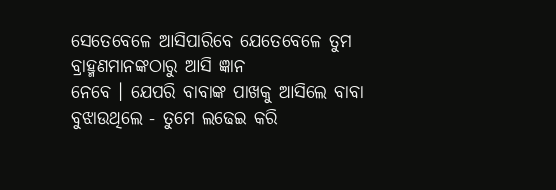ସେତେବେଳେ ଆସିପାରିବେ ଯେତେବେଳେ ତୁମ ବ୍ରାହ୍ମଣମାନଙ୍କଠାରୁ ଆସି ଜ୍ଞାନ
ନେବେ । ଯେପରି ବାବାଙ୍କ ପାଖକୁ ଆସିଲେ ବାବା ବୁଝାଉଥିଲେ - ତୁମେ ଲଢେଇ କରି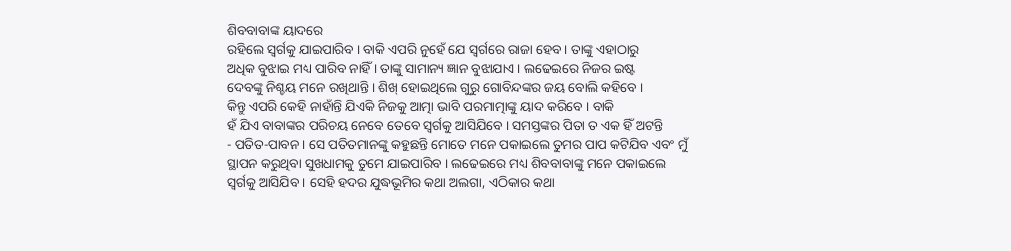ଶିବବାବାଙ୍କ ୟାଦରେ
ରହିଲେ ସ୍ୱର୍ଗକୁ ଯାଇପାରିବ । ବାକି ଏପରି ନୁହେଁ ଯେ ସ୍ୱର୍ଗରେ ରାଜା ହେବ । ତାଙ୍କୁ ଏହାଠାରୁ
ଅଧିକ ବୁଝାଇ ମଧ୍ୟ ପାରିବ ନାହିଁ । ତାଙ୍କୁ ସାମାନ୍ୟ ଜ୍ଞାନ ବୁଝାଯାଏ । ଲଢେଇରେ ନିଜର ଇଷ୍ଟ
ଦେବଙ୍କୁ ନିଶ୍ଚୟ ମନେ ରଖିଥାନ୍ତି । ଶିଖ୍ ହୋଇଥିଲେ ଗୁରୁ ଗୋବିନ୍ଦଙ୍କର ଜୟ ବୋଲି କହିବେ ।
କିନ୍ତୁ ଏପରି କେହି ନାହାଁନ୍ତି ଯିଏକି ନିଜକୁ ଆତ୍ମା ଭାବି ପରମାତ୍ମାଙ୍କୁ ୟାଦ କରିବେ । ବାକି
ହଁ ଯିଏ ବାବାଙ୍କର ପରିଚୟ ନେବେ ତେବେ ସ୍ୱର୍ଗକୁ ଆସିଯିବେ । ସମସ୍ତଙ୍କର ପିତା ତ ଏକ ହିଁ ଅଟନ୍ତି
- ପତିତ-ପାବନ । ସେ ପତିତମାନଙ୍କୁ କହୁଛନ୍ତି ମୋତେ ମନେ ପକାଇଲେ ତୁମର ପାପ କଟିଯିବ ଏବଂ ମୁଁ
ସ୍ଥାପନ କରୁଥିବା ସୁଖଧାମକୁ ତୁମେ ଯାଇପାରିବ । ଲଢେଇରେ ମଧ୍ୟ ଶିବବାବାଙ୍କୁ ମନେ ପକାଇଲେ
ସ୍ୱର୍ଗକୁ ଆସିଯିବ । ସେହି ହଦର ଯୁଦ୍ଧଭୂମିର କଥା ଅଲଗା, ଏଠିକାର କଥା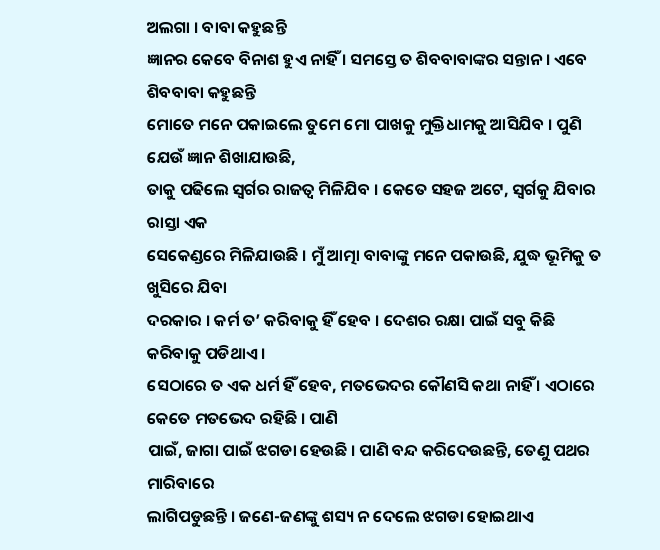ଅଲଗା । ବାବା କହୁଛନ୍ତି
ଜ୍ଞାନର କେବେ ବିନାଶ ହୁଏ ନାହିଁ । ସମସ୍ତେ ତ ଶିବବାବାଙ୍କର ସନ୍ତାନ । ଏବେ ଶିବବାବା କହୁଛନ୍ତି
ମୋତେ ମନେ ପକାଇଲେ ତୁମେ ମୋ ପାଖକୁ ମୁକ୍ତିଧାମକୁ ଆସିଯିବ । ପୁଣି ଯେଉଁ ଜ୍ଞାନ ଶିଖାଯାଉଛି,
ତାକୁ ପଢିଲେ ସ୍ୱର୍ଗର ରାଜତ୍ୱ ମିଳିଯିବ । କେତେ ସହଜ ଅଟେ, ସ୍ୱର୍ଗକୁ ଯିବାର ରାସ୍ତା ଏକ
ସେକେଣ୍ଡରେ ମିଳିଯାଉଛି । ମୁଁ ଆତ୍ମା ବାବାଙ୍କୁ ମନେ ପକାଉଛି, ଯୁଦ୍ଧ ଭୂମିକୁ ତ ଖୁସିରେ ଯିବା
ଦରକାର । କର୍ମ ତ’ କରିବାକୁ ହିଁ ହେବ । ଦେଶର ରକ୍ଷା ପାଇଁ ସବୁ କିଛି କରିବାକୁ ପଡିଥାଏ ।
ସେଠାରେ ତ ଏକ ଧର୍ମ ହିଁ ହେବ, ମତଭେଦର କୌଣସି କଥା ନାହିଁ । ଏଠାରେ କେତେ ମତଭେଦ ରହିଛି । ପାଣି
ପାଇଁ, ଜାଗା ପାଇଁ ଝଗଡା ହେଉଛି । ପାଣି ବନ୍ଦ କରିଦେଉଛନ୍ତି, ତେଣୁ ପଥର ମାରିବାରେ
ଲାଗିପଡୁଛନ୍ତି । ଜଣେ-ଜଣଙ୍କୁ ଶସ୍ୟ ନ ଦେଲେ ଝଗଡା ହୋଇଥାଏ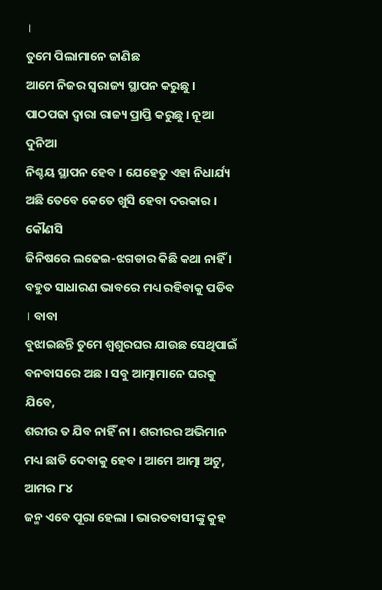।
ତୁମେ ପିଲାମାନେ ଜାଣିଛ
ଆମେ ନିଜର ସ୍ୱରାଜ୍ୟ ସ୍ଥାପନ କରୁଛୁ । ପାଠପଢା ଦ୍ୱାରା ରାଜ୍ୟ ପ୍ରାପ୍ତି କରୁଛୁ । ନୂଆ ଦୁନିଆ
ନିଶ୍ଚୟ ସ୍ଥାପନ ହେବ । ଯେହେତୁ ଏହା ନିଧାର୍ଯ୍ୟ ଅଛି ତେବେ କେତେ ଖୁସି ହେବା ଦରକାର । କୌଣସି
ଜିନିଷରେ ଲଢେଇ-ଝଗଡାର କିଛି କଥା ନାହିଁ । ବହୁତ ସାଧାରଣ ଭାବରେ ମଧ୍ୟ ରହିବାକୁ ପଡିବ । ବାବା
ବୁଝାଇଛନ୍ତି ତୁମେ ଶ୍ୱଶୁରଘର ଯାଉଛ ସେଥିପାଇଁ ବନବାସରେ ଅଛ । ସବୁ ଆତ୍ମାମାନେ ଘରକୁ ଯିବେ,
ଶରୀର ତ ଯିବ ନାହିଁ ନା । ଶରୀରର ଅଭିମାନ ମଧ୍ୟ ଛାଡି ଦେବାକୁ ହେବ । ଆମେ ଆତ୍ମା ଅଟୁ, ଆମର ୮୪
ଜନ୍ମ ଏବେ ପୂରା ହେଲା । ଭାରତବାସୀଙ୍କୁ କୁହ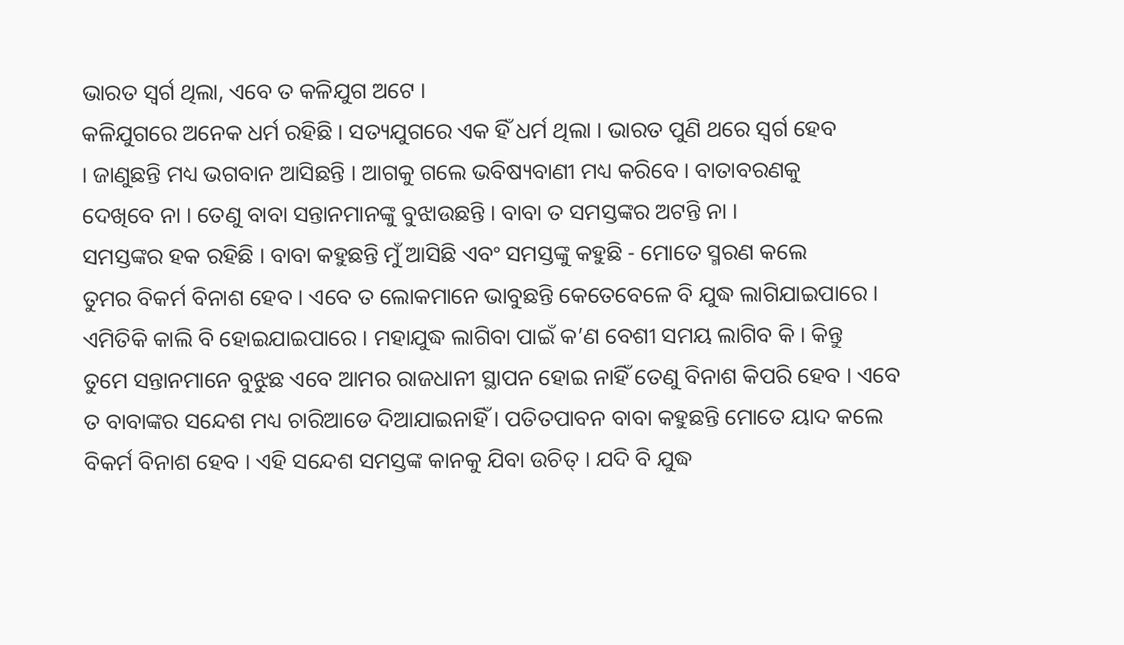ଭାରତ ସ୍ୱର୍ଗ ଥିଲା, ଏବେ ତ କଳିଯୁଗ ଅଟେ ।
କଳିଯୁଗରେ ଅନେକ ଧର୍ମ ରହିଛି । ସତ୍ୟଯୁଗରେ ଏକ ହିଁ ଧର୍ମ ଥିଲା । ଭାରତ ପୁଣି ଥରେ ସ୍ୱର୍ଗ ହେବ
। ଜାଣୁଛନ୍ତି ମଧ୍ୟ ଭଗବାନ ଆସିଛନ୍ତି । ଆଗକୁ ଗଲେ ଭବିଷ୍ୟବାଣୀ ମଧ୍ୟ କରିବେ । ବାତାବରଣକୁ
ଦେଖିବେ ନା । ତେଣୁ ବାବା ସନ୍ତାନମାନଙ୍କୁ ବୁଝାଉଛନ୍ତି । ବାବା ତ ସମସ୍ତଙ୍କର ଅଟନ୍ତି ନା ।
ସମସ୍ତଙ୍କର ହକ ରହିଛି । ବାବା କହୁଛନ୍ତି ମୁଁ ଆସିଛି ଏବଂ ସମସ୍ତଙ୍କୁ କହୁଛି - ମୋତେ ସ୍ମରଣ କଲେ
ତୁମର ବିକର୍ମ ବିନାଶ ହେବ । ଏବେ ତ ଲୋକମାନେ ଭାବୁଛନ୍ତି କେତେବେଳେ ବି ଯୁଦ୍ଧ ଲାଗିଯାଇପାରେ ।
ଏମିତିକି କାଲି ବି ହୋଇଯାଇପାରେ । ମହାଯୁଦ୍ଧ ଲାଗିବା ପାଇଁ କ’ଣ ବେଶୀ ସମୟ ଲାଗିବ କି । କିନ୍ତୁ
ତୁମେ ସନ୍ତାନମାନେ ବୁଝୁଛ ଏବେ ଆମର ରାଜଧାନୀ ସ୍ଥାପନ ହୋଇ ନାହିଁ ତେଣୁ ବିନାଶ କିପରି ହେବ । ଏବେ
ତ ବାବାଙ୍କର ସନ୍ଦେଶ ମଧ୍ୟ ଚାରିଆଡେ ଦିଆଯାଇନାହିଁ । ପତିତପାବନ ବାବା କହୁଛନ୍ତି ମୋତେ ୟାଦ କଲେ
ବିକର୍ମ ବିନାଶ ହେବ । ଏହି ସନ୍ଦେଶ ସମସ୍ତଙ୍କ କାନକୁ ଯିବା ଉଚିତ୍ । ଯଦି ବି ଯୁଦ୍ଧ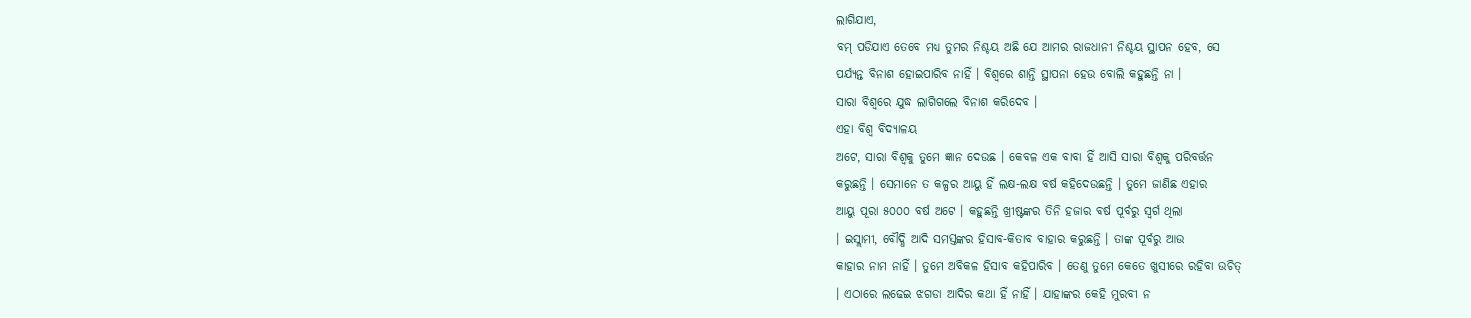ଲାଗିଯାଏ,
ବମ୍ ପଡିଯାଏ ତେବେ ମଧ୍ୟ ତୁମର ନିଶ୍ଚୟ ଅଛି ଯେ ଆମର ରାଜଧାନୀ ନିଶ୍ଚୟ ସ୍ଥାପନ ହେବ, ସେ
ପର୍ଯ୍ୟନ୍ତ ବିନାଶ ହୋଇପାରିବ ନାହିଁ । ବିଶ୍ୱରେ ଶାନ୍ତି ସ୍ଥାପନା ହେଉ ବୋଲି କହୁଛନ୍ତି ନା ।
ସାରା ବିଶ୍ୱରେ ଯୁଦ୍ଧ ଲାଗିଗଲେ ବିନାଶ କରିଦେବ ।
ଏହା ବିଶ୍ୱ ବିଦ୍ୟାଳୟ
ଅଟେ, ସାରା ବିଶ୍ୱକୁ ତୁମେ ଜ୍ଞାନ ଦେଉଛ । କେବଳ ଏକ ବାବା ହିଁ ଆସି ସାରା ବିଶ୍ୱକୁ ପରିବର୍ତ୍ତନ
କରୁଛନ୍ତି । ସେମାନେ ତ କଳ୍ପର ଆୟୁ ହିଁ ଲକ୍ଷ-ଲକ୍ଷ ବର୍ଷ କହିଦେଉଛନ୍ତି । ତୁମେ ଜାଣିଛ ଏହାର
ଆୟୁ ପୂରା ୫୦୦୦ ବର୍ଷ ଅଟେ । କହୁଛନ୍ତି ଖ୍ରୀଷ୍ଟଙ୍କର ତିନି ହଜାର ବର୍ଷ ପୂର୍ବରୁ ସ୍ୱର୍ଗ ଥିଲା
। ଇସ୍ଲାମୀ, ବୌଦ୍ଧି ଆଦି ସମସ୍ତଙ୍କର ହିସାବ-କିତାବ ବାହାର କରୁଛନ୍ତି । ତାଙ୍କ ପୂର୍ବରୁ ଆଉ
କାହାର ନାମ ନାହିଁ । ତୁମେ ଅବିକଳ ହିସାବ କହିପାରିବ । ତେଣୁ ତୁମେ କେତେ ଖୁସୀରେ ରହିବା ଉଚିତ୍
। ଏଠାରେ ଲଢେଇ ଝଗଡା ଆଦିର କଥା ହିଁ ନାହିଁ । ଯାହାଙ୍କର କେହି ମୁରବୀ ନ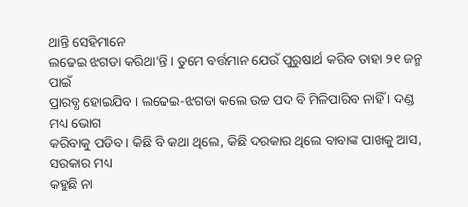ଥାନ୍ତି ସେହିମାନେ
ଲଢେଇ ଝଗଡା କରିଥା’ନ୍ତି । ତୁମେ ବର୍ତ୍ତମାନ ଯେଉଁ ପୁରୁଷାର୍ଥ କରିବ ତାହା ୨୧ ଜନ୍ମ ପାଇଁ
ପ୍ରାରବ୍ଧ ହୋଇଯିବ । ଲଢେଇ-ଝଗଡା କଲେ ଉଚ୍ଚ ପଦ ବି ମିଳିପାରିବ ନାହିଁ । ଦଣ୍ଡ ମଧ୍ୟ ଭୋଗ
କରିବାକୁ ପଡିବ । କିଛି ବି କଥା ଥିଲେ, କିଛି ଦରକାର ଥିଲେ ବାବାଙ୍କ ପାଖକୁ ଆସ, ସରକାର ମଧ୍ୟ
କହୁଛି ନା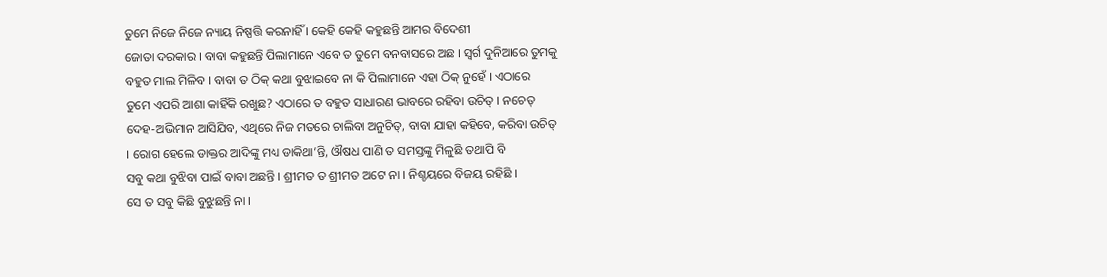ତୁମେ ନିଜେ ନିଜେ ନ୍ୟାୟ ନିଷ୍ପତ୍ତି କରନାହିଁ । କେହି କେହି କହୁଛନ୍ତି ଆମର ବିଦେଶୀ
ଜୋତା ଦରକାର । ବାବା କହୁଛନ୍ତି ପିଲାମାନେ ଏବେ ତ ତୁମେ ବନବାସରେ ଅଛ । ସ୍ୱର୍ଗ ଦୁନିଆରେ ତୁମକୁ
ବହୁତ ମାଲ ମିଳିବ । ବାବା ତ ଠିକ୍ କଥା ବୁଝାଇବେ ନା କି ପିଲାମାନେ ଏହା ଠିକ୍ ନୁହେଁ । ଏଠାରେ
ତୁମେ ଏପରି ଆଶା କାହିଁକି ରଖୁଛ? ଏଠାରେ ତ ବହୁତ ସାଧାରଣ ଭାବରେ ରହିବା ଉଚିତ୍ । ନଚେତ୍
ଦେହ-ଅଭିମାନ ଆସିଯିବ, ଏଥିରେ ନିଜ ମତରେ ଚାଲିବା ଅନୁଚିତ୍, ବାବା ଯାହା କହିବେ, କରିବା ଉଚିତ୍
। ରୋଗ ହେଲେ ଡାକ୍ତର ଆଦିଙ୍କୁ ମଧ୍ୟ ଡାକିଥା’ନ୍ତି, ଔଷଧ ପାଣି ତ ସମସ୍ତଙ୍କୁ ମିଳୁଛି ତଥାପି ବି
ସବୁ କଥା ବୁଝିବା ପାଇଁ ବାବା ଅଛନ୍ତି । ଶ୍ରୀମତ ତ ଶ୍ରୀମତ ଅଟେ ନା । ନିଶ୍ଚୟରେ ବିଜୟ ରହିଛି ।
ସେ ତ ସବୁ କିଛି ବୁଝୁଛନ୍ତି ନା ।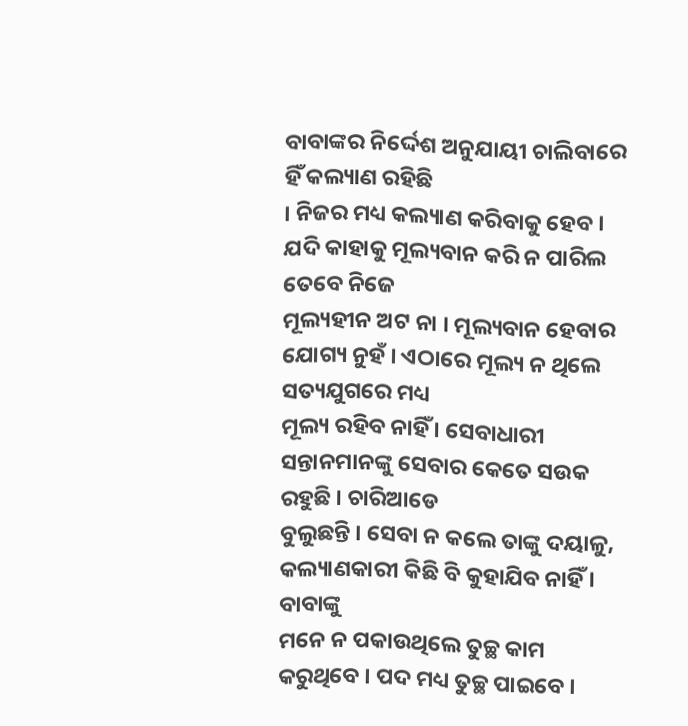ବାବାଙ୍କର ନିର୍ଦ୍ଦେଶ ଅନୁଯାୟୀ ଚାଲିବାରେ ହିଁ କଲ୍ୟାଣ ରହିଛି
। ନିଜର ମଧ୍ୟ କଲ୍ୟାଣ କରିବାକୁ ହେବ । ଯଦି କାହାକୁ ମୂଲ୍ୟବାନ କରି ନ ପାରିଲ ତେବେ ନିଜେ
ମୂଲ୍ୟହୀନ ଅଟ ନା । ମୂଲ୍ୟବାନ ହେବାର ଯୋଗ୍ୟ ନୁହଁ । ଏଠାରେ ମୂଲ୍ୟ ନ ଥିଲେ ସତ୍ୟଯୁଗରେ ମଧ୍ୟ
ମୂଲ୍ୟ ରହିବ ନାହିଁ । ସେବାଧାରୀ ସନ୍ତାନମାନଙ୍କୁ ସେବାର କେତେ ସଉକ ରହୁଛି । ଚାରିଆଡେ
ବୁଲୁଛନ୍ତି । ସେବା ନ କଲେ ତାଙ୍କୁ ଦୟାଳୁ, କଲ୍ୟାଣକାରୀ କିଛି ବି କୁହାଯିବ ନାହିଁ । ବାବାଙ୍କୁ
ମନେ ନ ପକାଉଥିଲେ ତୁଚ୍ଛ କାମ କରୁଥିବେ । ପଦ ମଧ୍ୟ ତୁଚ୍ଛ ପାଇବେ ।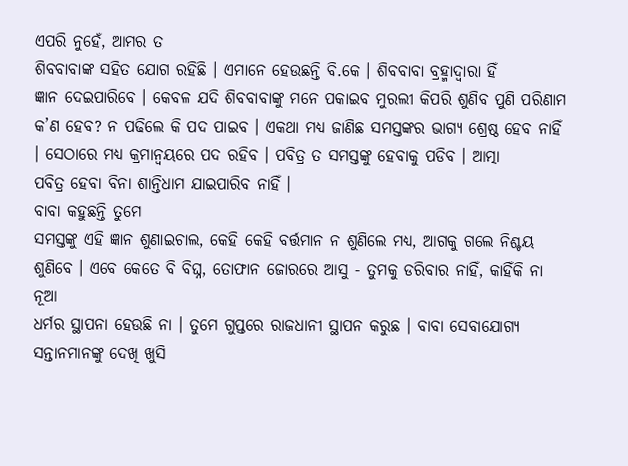ଏପରି ନୁହେଁ, ଆମର ତ
ଶିବବାବାଙ୍କ ସହିତ ଯୋଗ ରହିଛି । ଏମାନେ ହେଉଛନ୍ତି ବି.କେ । ଶିବବାବା ବ୍ରହ୍ମାଦ୍ୱାରା ହିଁ
ଜ୍ଞାନ ଦେଇପାରିବେ । କେବଳ ଯଦି ଶିବବାବାଙ୍କୁ ମନେ ପକାଇବ ମୁରଲୀ କିପରି ଶୁଣିବ ପୁଣି ପରିଣାମ
କ’ଣ ହେବ? ନ ପଢିଲେ କି ପଦ ପାଇବ । ଏକଥା ମଧ୍ୟ ଜାଣିଛ ସମସ୍ତଙ୍କର ଭାଗ୍ୟ ଶ୍ରେଷ୍ଠ ହେବ ନାହିଁ
। ସେଠାରେ ମଧ୍ୟ କ୍ରମାନ୍ୱୟରେ ପଦ ରହିବ । ପବିତ୍ର ତ ସମସ୍ତଙ୍କୁ ହେବାକୁ ପଡିବ । ଆତ୍ମା
ପବିତ୍ର ହେବା ବିନା ଶାନ୍ତିଧାମ ଯାଇପାରିବ ନାହିଁ ।
ବାବା କହୁଛନ୍ତି ତୁମେ
ସମସ୍ତଙ୍କୁ ଏହି ଜ୍ଞାନ ଶୁଣାଇଚାଲ, କେହି କେହି ବର୍ତ୍ତମାନ ନ ଶୁଣିଲେ ମଧ୍ୟ, ଆଗକୁ ଗଲେ ନିଶ୍ଚୟ
ଶୁଣିବେ । ଏବେ କେତେ ବି ବିଘ୍ନ, ତୋଫାନ ଜୋରରେ ଆସୁ - ତୁମକୁ ଡରିବାର ନାହିଁ, କାହିଁକି ନା ନୂଆ
ଧର୍ମର ସ୍ଥାପନା ହେଉଛି ନା । ତୁମେ ଗୁପ୍ତରେ ରାଜଧାନୀ ସ୍ଥାପନ କରୁଛ । ବାବା ସେବାଯୋଗ୍ୟ
ସନ୍ତାନମାନଙ୍କୁ ଦେଖି ଖୁସି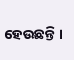ହେଉଛନ୍ତି ।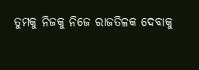ତୁମକୁ ନିଜକୁ ନିଜେ ରାଜତିଳକ ଦେବାକୁ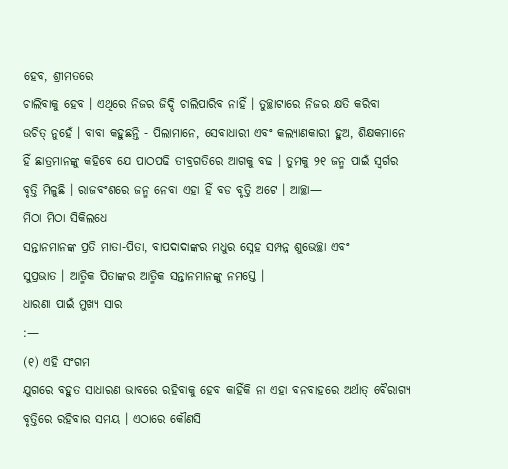ହେବ, ଶ୍ରୀମତରେ
ଚାଲିବାକୁ ହେବ । ଏଥିରେ ନିଜର ଜିଦ୍ଦି ଚାଲିପାରିବ ନାହିଁ । ତୁଚ୍ଛାଟାରେ ନିଜର କ୍ଷତି କରିବା
ଉଚିତ୍ ନୁହେଁ । ବାବା କହୁଛନ୍ତି - ପିଲାମାନେ, ସେବାଧାରୀ ଏବଂ କଲ୍ୟାଣକାରୀ ହୁଅ, ଶିକ୍ଷକମାନେ
ହିଁ ଛାତ୍ରମାନଙ୍କୁ କହିବେ ଯେ ପାଠପଢି ତୀବ୍ରଗତିରେ ଆଗକୁ ବଢ । ତୁମକୁ ୨୧ ଜନ୍ମ ପାଇଁ ସ୍ୱର୍ଗର
ବୃତ୍ତି ମିଳୁଛି । ରାଜବଂଶରେ ଜନ୍ମ ନେବା ଏହା ହିଁ ବଡ ବୃତ୍ତି ଅଟେ । ଆଚ୍ଛା—
ମିଠା ମିଠା ସିକିଲଧେ
ସନ୍ତାନମାନଙ୍କ ପ୍ରତି ମାତା-ପିତା, ବାପଦାଦାଙ୍କର ମଧୁର ସ୍ନେହ ସମ୍ପନ୍ନ ଶୁଭେଚ୍ଛା ଏବଂ
ସୁପ୍ରଭାତ । ଆତ୍ମିକ ପିତାଙ୍କର ଆତ୍ମିକ ସନ୍ତାନମାନଙ୍କୁ ନମସ୍ତେ ।
ଧାରଣା ପାଇଁ ମୁଖ୍ୟ ସାର
:—
(୧) ଏହି ସଂଗମ
ଯୁଗରେ ବହୁତ ସାଧାରଣ ଭାବରେ ରହିବାକୁ ହେବ କାହିଁକି ନା ଏହା ବନବାହରେ ଅର୍ଥାତ୍ ବୈରାଗ୍ୟ
ବୃତ୍ତିରେ ରହିବାର ସମୟ । ଏଠାରେ କୌଣସି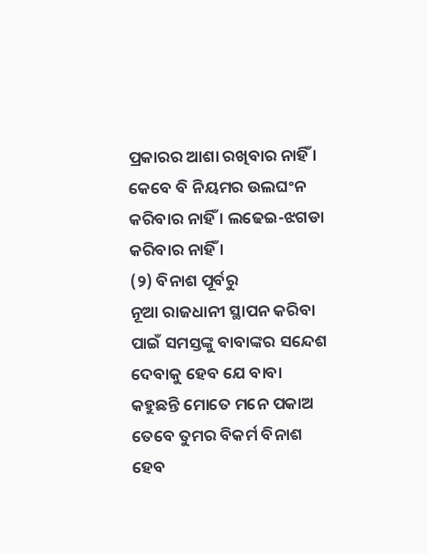ପ୍ରକାରର ଆଶା ରଖିବାର ନାହିଁ । କେବେ ବି ନିୟମର ଉଲଘଂନ
କରିବାର ନାହିଁ । ଲଢେଇ-ଝଗଡା କରିବାର ନାହିଁ ।
(୨) ବିନାଶ ପୂର୍ବରୁ
ନୂଆ ରାଜଧାନୀ ସ୍ଥାପନ କରିବା ପାଇଁ ସମସ୍ତଙ୍କୁ ବାବାଙ୍କର ସନ୍ଦେଶ ଦେବାକୁ ହେବ ଯେ ବାବା
କହୁଛନ୍ତି ମୋତେ ମନେ ପକାଅ ତେବେ ତୁମର ବିକର୍ମ ବିନାଶ ହେବ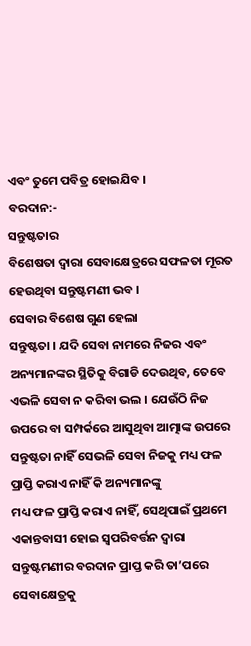ଏବଂ ତୁମେ ପବିତ୍ର ହୋଇଯିବ ।
ବରଦାନ:-
ସନ୍ତୁଷ୍ଟତାର
ବିଶେଷତା ଦ୍ୱାରା ସେବାକ୍ଷେତ୍ରରେ ସଫଳତା ମୂରତ ହେଉଥିବା ସନ୍ତୁଷ୍ଟମଣୀ ଭବ ।
ସେବାର ବିଶେଷ ଗୁଣ ହେଲା
ସନ୍ତୁଷ୍ଟତା । ଯଦି ସେବା ନାମରେ ନିଜର ଏବଂ ଅନ୍ୟମାନଙ୍କର ସ୍ଥିତିକୁ ବିଗାଡି ଦେଉଥିବ, ତେବେ
ଏଭଳି ସେବା ନ କରିବା ଭଲ । ଯେଉଁଠି ନିଜ ଉପରେ ବା ସମ୍ପର୍କରେ ଆସୁଥିବା ଆତ୍ମାଙ୍କ ଉପରେ
ସନ୍ତୁଷ୍ଟତା ନାହିଁ ସେଭଳି ସେବା ନିଜକୁ ମଧ୍ୟ ଫଳ ପ୍ରାପ୍ତି କରାଏ ନାହିଁ କି ଅନ୍ୟମାନଙ୍କୁ
ମଧ୍ୟ ଫଳ ପ୍ରାପ୍ତି କରାଏ ନାହିଁ, ସେଥିପାଇଁ ପ୍ରଥମେ ଏକାନ୍ତବାସୀ ହୋଇ ସ୍ୱପରିବର୍ତ୍ତନ ଦ୍ୱାରା
ସନ୍ତୁଷ୍ଟମଣୀର ବରଦାନ ପ୍ରାପ୍ତ କରି ତା’ପରେ ସେବାକ୍ଷେତ୍ରକୁ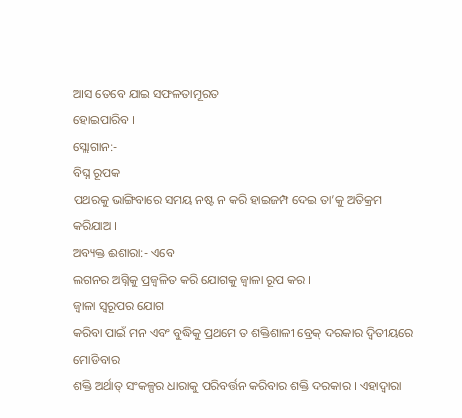ଆସ ତେବେ ଯାଇ ସଫଳତାମୂରତ
ହୋଇପାରିବ ।
ସ୍ଲୋଗାନ:-
ବିଘ୍ନ ରୂପକ
ପଥରକୁ ଭାଙ୍ଗିବାରେ ସମୟ ନଷ୍ଟ ନ କରି ହାଇଜମ୍ପ ଦେଇ ତା’କୁ ଅତିକ୍ରମ କରିଯାଅ ।
ଅବ୍ୟକ୍ତ ଈଶାରା:- ଏବେ
ଲଗନର ଅଗ୍ନିକୁ ପ୍ରଜ୍ୱଳିତ କରି ଯୋଗକୁ ଜ୍ୱାଳା ରୂପ କର ।
ଜ୍ୱାଳା ସ୍ୱରୂପର ଯୋଗ
କରିବା ପାଇଁ ମନ ଏବଂ ବୁଦ୍ଧିକୁ ପ୍ରଥମେ ତ ଶକ୍ତିଶାଳୀ ବ୍ରେକ୍ ଦରକାର ଦ୍ୱିତୀୟରେ ମୋଡିବାର
ଶକ୍ତି ଅର୍ଥାତ୍ ସଂକଳ୍ପର ଧାରାକୁ ପରିବର୍ତ୍ତନ କରିବାର ଶକ୍ତି ଦରକାର । ଏହାଦ୍ୱାରା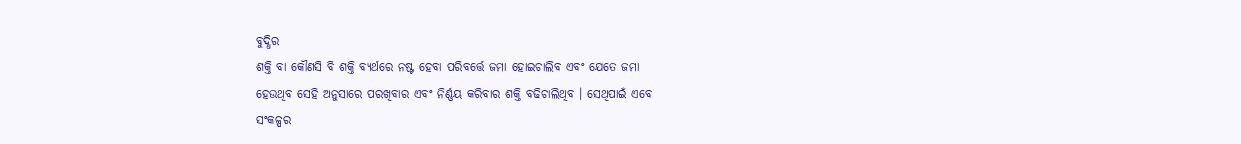ବୁଦ୍ଧିର
ଶକ୍ତି ବା କୌଣସି ବି ଶକ୍ତି ବ୍ୟର୍ଥରେ ନଷ୍ଟ ହେବା ପରିବର୍ତ୍ତେ ଜମା ହୋଇଚାଲିବ ଏବଂ ଯେତେ ଜମା
ହେଉଥିବ ସେହି ଅନୁସାରେ ପରଖିବାର ଏବଂ ନିର୍ଣ୍ଣୟ କରିବାର ଶକ୍ତି ବଢିଚାଲିଥିବ । ସେଥିପାଇଁ ଏବେ
ସଂକଳ୍ପର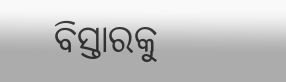ବିସ୍ତାରକୁ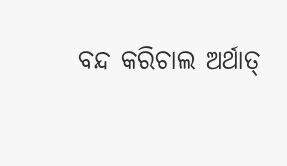ବନ୍ଦ କରିଚାଲ ଅର୍ଥାତ୍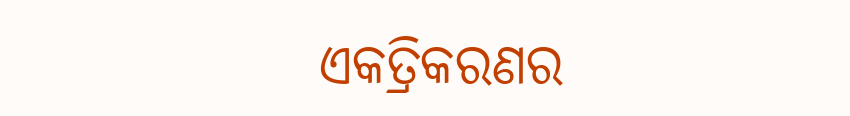ଏକତ୍ରିକରଣର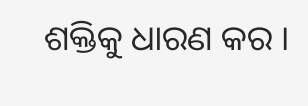ଶକ୍ତିକୁ ଧାରଣ କର ।